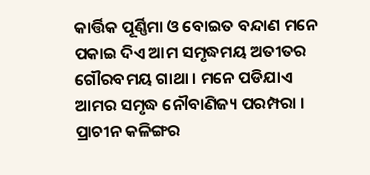କାର୍ତ୍ତିକ ପୂର୍ଣ୍ଣିମା ଓ ବୋଇତ ବନ୍ଦାଣ ମନେ ପକାଇ ଦିଏ ଆମ ସମୃଦ୍ଧମୟ ଅତୀତର ଗୌରବମୟ ଗାଥା । ମନେ ପଡିଯାଏ ଆମର ସମୃଦ୍ଧ ନୌବାଣିଜ୍ୟ ପରମ୍ପରା । ପ୍ରାଚୀନ କଳିଙ୍ଗର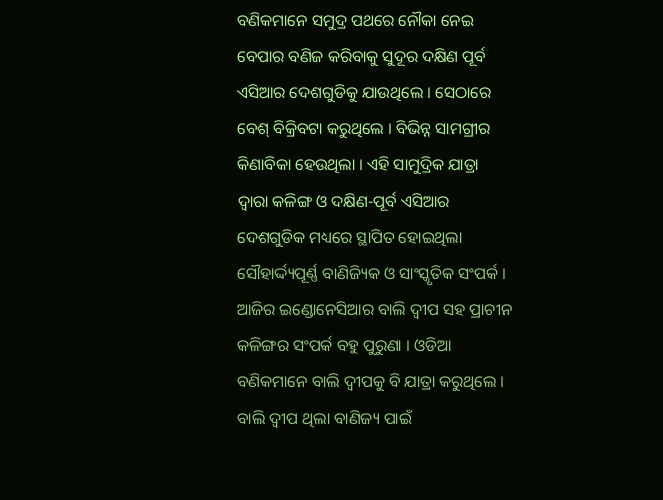ବଣିକମାନେ ସମୁଦ୍ର ପଥରେ ନୌକା ନେଇ ବେପାର ବଣିଜ କରିବାକୁ ସୁଦୂର ଦକ୍ଷିଣ ପୂର୍ବ ଏସିଆର ଦେଶଗୁଡିକୁ ଯାଉଥିଲେ । ସେଠାରେ ବେଶ୍ ବିକ୍ରିବଟା କରୁଥିଲେ । ବିଭିନ୍ନ ସାମଗ୍ରୀର କିଣାବିକା ହେଉଥିଲା । ଏହି ସାମୁଦ୍ରିକ ଯାତ୍ରା ଦ୍ୱାରା କଳିଙ୍ଗ ଓ ଦକ୍ଷିଣ-ପୂର୍ବ ଏସିଆର ଦେଶଗୁଡିକ ମଧ୍ୟରେ ସ୍ଥାପିତ ହୋଇଥିଲା ସୌହାର୍ଦ୍ଦ୍ୟପୂର୍ଣ୍ଣ ବାଣିଜ୍ୟିକ ଓ ସାଂସ୍କୃତିକ ସଂପର୍କ । ଆଜିର ଇଣ୍ଡୋନେସିଆର ବାଲି ଦ୍ୱୀପ ସହ ପ୍ରାଚୀନ କଳିଙ୍ଗର ସଂପର୍କ ବହୁ ପୁରୁଣା । ଓଡିଆ ବଣିକମାନେ ବାଲି ଦ୍ୱୀପକୁ ବି ଯାତ୍ରା କରୁଥିଲେ । ବାଲି ଦ୍ୱୀପ ଥିଲା ବାଣିଜ୍ୟ ପାଇଁ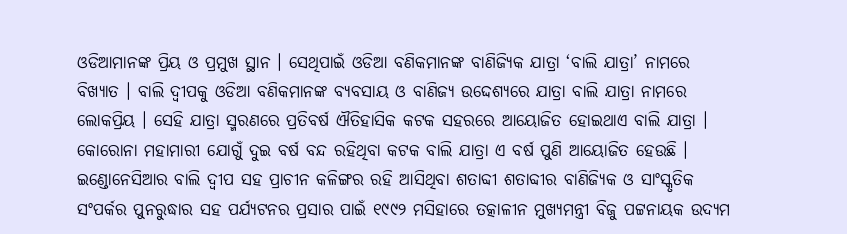ଓଡିଆମାନଙ୍କ ପ୍ରିୟ ଓ ପ୍ରମୁଖ ସ୍ଥାନ । ସେଥିପାଇଁ ଓଡିଆ ବଣିକମାନଙ୍କ ବାଣିଜ୍ୟିକ ଯାତ୍ରା ‘ବାଲି ଯାତ୍ରା’ ନାମରେ ବିଖ୍ୟାତ । ବାଲି ଦ୍ୱୀପକୁ ଓଡିଆ ବଣିକମାନଙ୍କ ବ୍ୟବସାୟ ଓ ବାଣିଜ୍ୟ ଉଦ୍ଦେଶ୍ୟରେ ଯାତ୍ରା ବାଲି ଯାତ୍ରା ନାମରେ ଲୋକପ୍ରିୟ । ସେହି ଯାତ୍ରା ସ୍ମରଣରେ ପ୍ରତିବର୍ଷ ଐତିହାସିକ କଟକ ସହରରେ ଆୟୋଜିତ ହୋଇଥାଏ ବାଲି ଯାତ୍ରା । କୋରୋନା ମହାମାରୀ ଯୋଗୁଁ ଦୁଇ ବର୍ଷ ବନ୍ଦ ରହିଥିବା କଟକ ବାଲି ଯାତ୍ରା ଏ ବର୍ଷ ପୁଣି ଆୟୋଜିତ ହେଉଛି ।
ଇଣ୍ଡୋନେସିଆର ବାଲି ଦ୍ୱୀପ ସହ ପ୍ରାଚୀନ କଳିଙ୍ଗର ରହି ଆସିଥିବା ଶତାବ୍ଦୀ ଶତାବ୍ଦୀର ବାଣିଜ୍ୟିକ ଓ ସାଂସ୍କୃତିକ ସଂପର୍କର ପୁନରୁଦ୍ଧାର ସହ ପର୍ଯ୍ୟଟନର ପ୍ରସାର ପାଇଁ ୧୯୯୨ ମସିହାରେ ତତ୍କାଳୀନ ମୁଖ୍ୟମନ୍ତ୍ରୀ ବିଜୁ ପଟ୍ଟନାୟକ ଉଦ୍ୟମ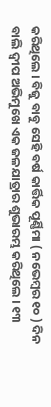କରିଥିଲେ । ବିଜୁ ବାବୁ ସେହି ବର୍ଷ କାର୍ତ୍ତିକ ପୂର୍ଣ୍ଣିମା ( ନଭେମ୍ବର ୧୦ ) ଦିନ ବାଲି ଦ୍ୱୀପ ଅଭିମୁଖେ ଏକ ଜଳଯାତ୍ରାର ଶୁଭାରମ୍ଭ କରିଥିଲେ । ୧୩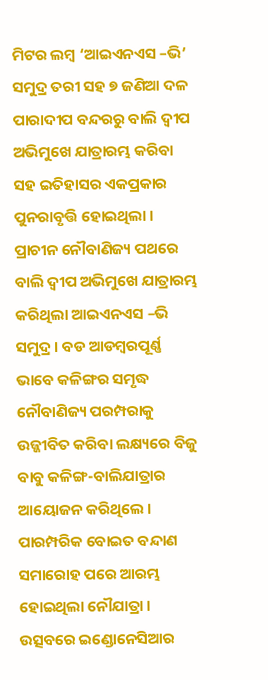ମିଟର ଲମ୍ବ ‘ଆଇଏନଏସ –ଭି’ ସମୁଦ୍ର ତରୀ ସହ ୭ ଜଣିଆ ଦଳ ପାରାଦୀପ ବନ୍ଦରରୁ ବାଲି ଦ୍ୱୀପ ଅଭିମୁଖେ ଯାତ୍ରାରମ୍ଭ କରିବା ସହ ଇତିହାସର ଏକପ୍ରକାର ପୁନରାବୃତ୍ତି ହୋଇଥିଲା । ପ୍ରାଚୀନ ନୌବାଣିଜ୍ୟ ପଥରେ ବାଲି ଦ୍ୱୀପ ଅଭିମୁଖେ ଯାତ୍ରାରମ୍ଭ କରିଥିଲା ଆଇଏନଏସ –ଭି ସମୁଦ୍ର । ବଡ ଆଡମ୍ବରପୂର୍ଣ୍ଣ ଭାବେ କଳିଙ୍ଗର ସମୃଦ୍ଧ ନୌବାଣିଜ୍ୟ ପରମ୍ପରାକୁ ଉଜ୍ଜୀବିତ କରିବା ଲକ୍ଷ୍ୟରେ ବିଜୁ ବାବୁ କଳିଙ୍ଗ-ବାଲିଯାତ୍ରାର ଆୟୋଜନ କରିଥିଲେ । ପାରମ୍ପରିକ ବୋଇତ ବନ୍ଦାଣ ସମାରୋହ ପରେ ଆରମ୍ଭ ହୋଇଥିଲା ନୌଯାତ୍ରା । ଉତ୍ସବରେ ଇଣ୍ଡୋନେସିଆର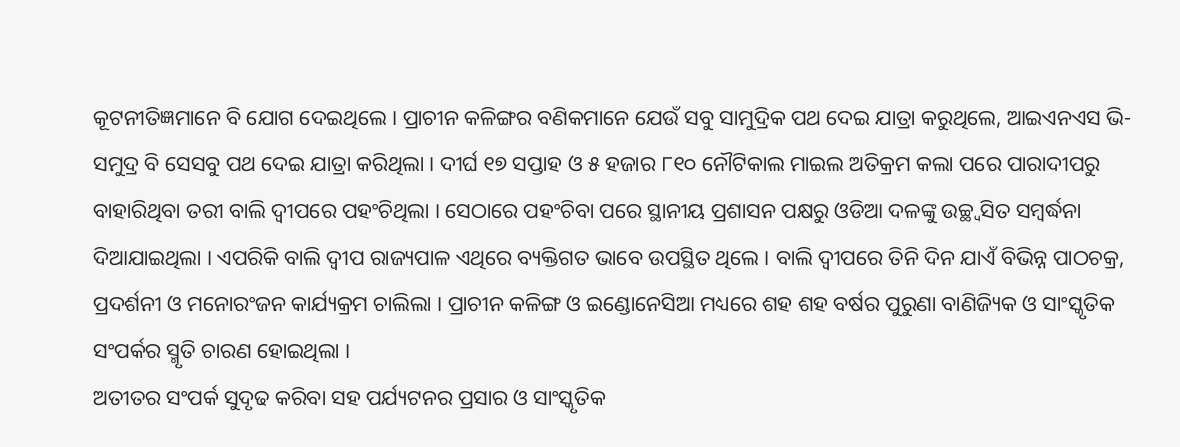କୂଟନୀତିଜ୍ଞମାନେ ବି ଯୋଗ ଦେଇଥିଲେ । ପ୍ରାଚୀନ କଳିଙ୍ଗର ବଣିକମାନେ ଯେଉଁ ସବୁ ସାମୁଦ୍ରିକ ପଥ ଦେଇ ଯାତ୍ରା କରୁଥିଲେ, ଆଇଏନଏସ ଭି-ସମୁଦ୍ର ବି ସେସବୁ ପଥ ଦେଇ ଯାତ୍ରା କରିଥିଲା । ଦୀର୍ଘ ୧୭ ସପ୍ତାହ ଓ ୫ ହଜାର ୮୧୦ ନୌଟିକାଲ ମାଇଲ ଅତିକ୍ରମ କଲା ପରେ ପାରାଦୀପରୁ ବାହାରିଥିବା ତରୀ ବାଲି ଦ୍ୱୀପରେ ପହଂଚିଥିଲା । ସେଠାରେ ପହଂଚିବା ପରେ ସ୍ଥାନୀୟ ପ୍ରଶାସନ ପକ୍ଷରୁ ଓଡିଆ ଦଳଙ୍କୁ ଉଚ୍ଛ୍ୱସିତ ସମ୍ବର୍ଦ୍ଧନା ଦିଆଯାଇଥିଲା । ଏପରିକି ବାଲି ଦ୍ୱୀପ ରାଜ୍ୟପାଳ ଏଥିରେ ବ୍ୟକ୍ତିଗତ ଭାବେ ଉପସ୍ଥିତ ଥିଲେ । ବାଲି ଦ୍ୱୀପରେ ତିନି ଦିନ ଯାଏଁ ବିଭିନ୍ନ ପାଠଚକ୍ର, ପ୍ରଦର୍ଶନୀ ଓ ମନୋରଂଜନ କାର୍ଯ୍ୟକ୍ରମ ଚାଲିଲା । ପ୍ରାଚୀନ କଳିଙ୍ଗ ଓ ଇଣ୍ଡୋନେସିଆ ମଧ୍ୟରେ ଶହ ଶହ ବର୍ଷର ପୁରୁଣା ବାଣିଜ୍ୟିକ ଓ ସାଂସ୍କୃତିକ ସଂପର୍କର ସ୍ମୃତି ଚାରଣ ହୋଇଥିଲା ।
ଅତୀତର ସଂପର୍କ ସୁଦୃଢ କରିବା ସହ ପର୍ଯ୍ୟଟନର ପ୍ରସାର ଓ ସାଂସ୍କୃତିକ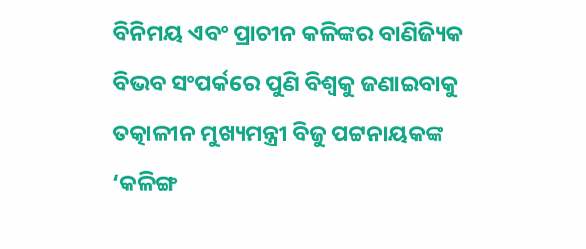ବିନିମୟ ଏବଂ ପ୍ରାଚୀନ କଳିଙ୍କର ବାଣିଜ୍ୟିକ ବିଭବ ସଂପର୍କରେ ପୁଣି ବିଶ୍ୱକୁ ଜଣାଇବାକୁ ତତ୍କାଳୀନ ମୁଖ୍ୟମନ୍ତ୍ରୀ ବିଜୁ ପଟ୍ଟନାୟକଙ୍କ ‘କଳିଙ୍ଗ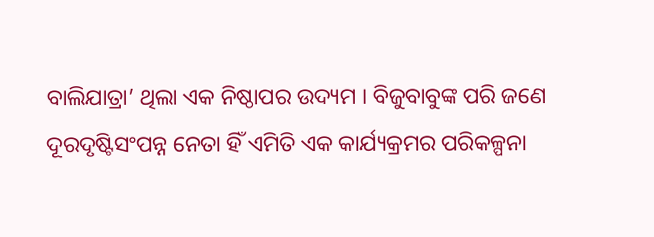ବାଲିଯାତ୍ରା’ ଥିଲା ଏକ ନିଷ୍ଠାପର ଉଦ୍ୟମ । ବିଜୁବାବୁଙ୍କ ପରି ଜଣେ ଦୂରଦୃଷ୍ଟିସଂପନ୍ନ ନେତା ହିଁ ଏମିତି ଏକ କାର୍ଯ୍ୟକ୍ରମର ପରିକଳ୍ପନା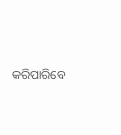କରିପାରିବେ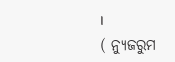।
( ନ୍ୟୁଜରୁମ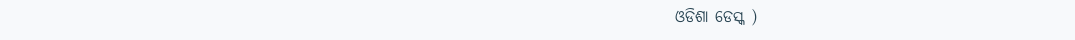ଓଡିଶା ଡେସ୍କ )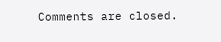Comments are closed.